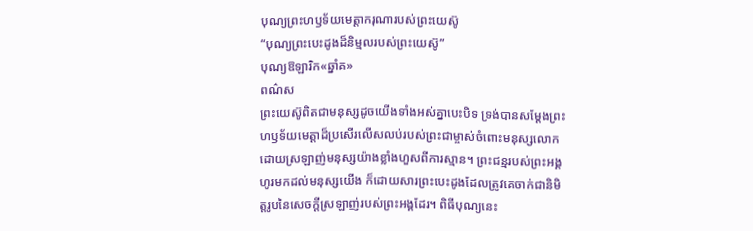បុណ្យព្រះហឫទ័យមេត្ដាករុណារបស់ព្រះយេស៊ូ
“បុណ្យព្រះបេះដូងដ៏និម្មលរបស់ព្រះយេស៊ូ”
បុណ្យឱឡារិក«ឆ្នាំគ»
ពណ៌ស
ព្រះយេស៊ូពិតជាមនុស្សដូចយើងទាំងអស់គ្នាបេះបិទ ទ្រង់បានសម្តែងព្រះហឫទ័យមេត្តាដ៏ប្រសើរលើសលប់របស់ព្រះជាម្ចាស់ចំពោះមនុស្សលោក ដោយស្រឡាញ់មនុស្សយ៉ាងខ្លាំងហួសពីការស្មាន។ ព្រះជន្មរបស់ព្រះអង្គហូរមកដល់មនុស្សយើង ក៏ដោយសារព្រះបេះដូងដែលត្រូវគេចាក់ជានិមិត្តរូបនៃសេចក្តីស្រឡាញ់របស់ព្រះអង្គដែរ។ ពិធីបុណ្យនេះ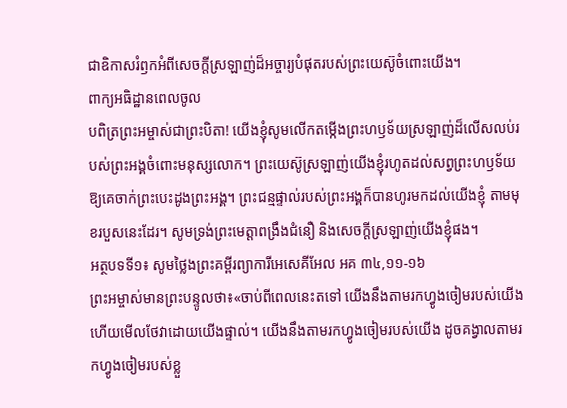ជាឧិកាសរំឭកអំពីសេចក្តីស្រឡាញ់ដ៏អច្ចារ្យបំផុតរបស់ព្រះយេស៊ូចំពោះយើង។
ពាក្យអធិដ្ឋានពេលចូល
បពិត្រព្រះអម្ចាស់ជាព្រះបិតា! យើងខ្ញុំសូមលើកតម្កើងព្រះហឫទ័យស្រឡាញ់ដ៏លើសលប់របស់ព្រះអង្គចំពោះមនុស្សលោក។ ព្រះយេស៊ូស្រឡាញ់យើងខ្ញុំរហូតដល់សព្វព្រះហឫទ័យឱ្យគេចាក់ព្រះបេះដូងព្រះអង្គ។ ព្រះជន្មផ្ទាល់របស់ព្រះអង្គក៏បានហូរមកដល់យើងខ្ញុំ តាមមុខរបួសនេះដែរ។ សូមទ្រង់ព្រះមេត្តាពង្រឹងជំនឿ និងសេចក្តីស្រឡាញ់យើងខ្ញុំផង។
អត្ថបទទី១៖ សូមថ្លៃងព្រះគម្ពីរព្យាការីអេសេគីអែល អគ ៣៤,១១-១៦
ព្រះអម្ចាស់មានព្រះបន្ទូលថា៖«ចាប់ពីពេលនេះតទៅ យើងនឹងតាមរកហ្វូងចៀមរបស់យើង ហើយមើលថែវាដោយយើងផ្ទាល់។ យើងនឹងតាមរកហ្វូងចៀមរបស់យើង ដូចគង្វាលតាមរកហ្វូងចៀមរបស់ខ្លួ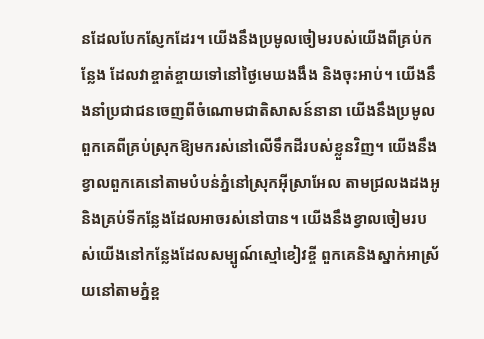នដែលបែកស្ញែកដែរ។ យើងនឹងប្រមូលចៀមរបស់យើងពីគ្រប់កន្លែង ដែលវាខ្ចាត់ខ្ចាយទៅនៅថ្ងៃមេឃងងឹង និងចុះអាប់។ យើងនឹងនាំប្រជាជនចេញពីចំណោមជាតិសាសន៍នានា យើងនឹងប្រមូលពួកគេពីគ្រប់ស្រុកឱ្យមករស់នៅលើទឹកដីរបស់ខ្លួនវិញ។ យើងនឹងខ្វាលពួកគេនៅតាមបំបន់ភ្នំនៅស្រុកអ៊ីស្រាអែល តាមជ្រលងដងអូ និងគ្រប់ទីកន្លែងដែលអាចរស់នៅបាន។ យើងនឹងខ្វាលចៀមរបស់យើងនៅកន្លែងដែលសម្បូណ៍ស្មៅខៀវខ្ចី ពួកគេនិងស្នាក់អាស្រ័យនៅតាមភ្នំខ្ព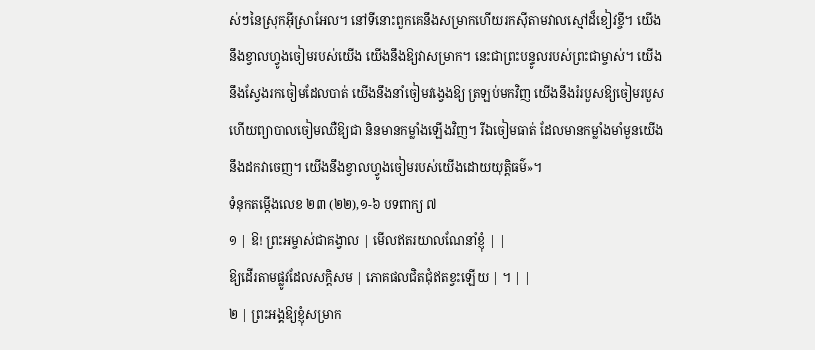ស់ៗនៃស្រុកអ៊ីស្រាអែល។ នៅទីនោះពួកគេនឹងសម្រាកហើយរកស៊ីតាមវាលស្មៅដ៏ខៀវខ្ចី។ យើងនឹងខ្វាលហ្វូងចៀមរបស់យើង យើងនឹងឱ្យវាសម្រាក។ នេះជាព្រះបន្ទូលរបស់ព្រះជាម្ចាស់។ យើងនឹងស្វែងរកចៀមដែលបាត់ យើងនឹងនាំចៀមវង្វេងឱ្យ ត្រឡប់មកវិញ យើងនឹងរំរបួសឱ្យចៀមរបួស ហើយព្យាបាលចៀមឈឺឱ្យជា និនមានកម្លាំងឡើងវិញ។ រីឯចៀមធាត់ ដែលមានកម្លាំងមាំមួនយើងនឹងដកវាចេញ។ យើងនឹងខ្វាលហ្វូងចៀមរបស់យើងដោយយុត្តិធម៌»។
ទំនុកតម្កើងលេខ ២៣ (២២),១-៦ បទពាក្យ ៧
១ | ឱ! ព្រះអម្ចាស់ជាគង្វាល | មើលឥតរយាលណែនាំខ្ញុំ | |
ឱ្យដើរតាមផ្លូវដែលសក្តិសម | ភោគផលជិតជុំឥតខ្វះឡើយ | ។ | |
២ | ព្រះអង្គឱ្យខ្ញុំសម្រាក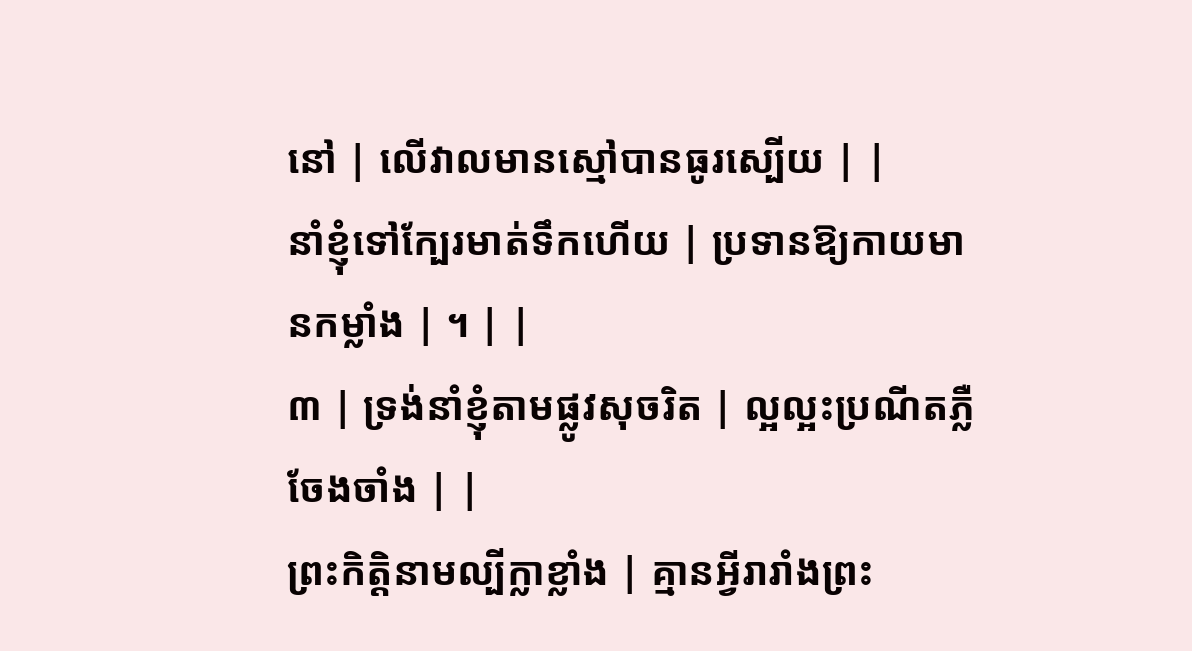នៅ | លើវាលមានស្មៅបានធូរស្បើយ | |
នាំខ្ញុំទៅក្បែរមាត់ទឹកហើយ | ប្រទានឱ្យកាយមានកម្លាំង | ។ | |
៣ | ទ្រង់នាំខ្ញុំតាមផ្លូវសុចរិត | ល្អល្អះប្រណីតភ្លឺចែងចាំង | |
ព្រះកិត្តិនាមល្បីក្លាខ្លាំង | គ្មានអ្វីរារាំងព្រះ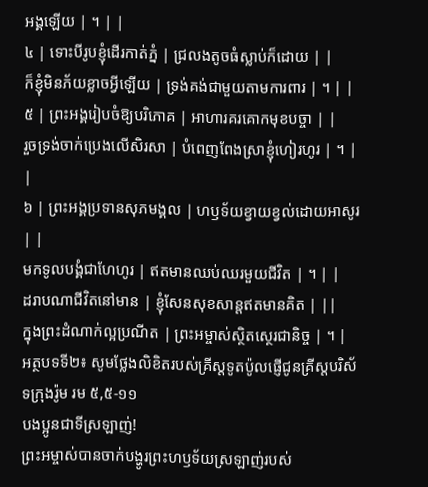អង្គឡើយ | ។ | |
៤ | ទោះបីរូបខ្ញុំដើរកាត់ភ្នំ | ជ្រលងតូចធំស្លាប់ក៏ដោយ | |
ក៏ខ្ញុំមិនភ័យខ្លាចអ្វីឡើយ | ទ្រង់គង់ជាមួយតាមការពារ | ។ | |
៥ | ព្រះអង្គរៀបចំឱ្យបរិភោគ | អាហារគរគោកមុខបច្ចា | |
រួចទ្រង់ចាក់ប្រេងលើសិរសា | បំពេញពែងស្រាខ្ញុំហៀរហូរ | ។ | |
៦ | ព្រះអង្គប្រទានសុភមង្គល | ហឫទ័យខ្វាយខ្វល់ដោយអាសូរ | |
មកទូលបង្គំជាហែហូរ | ឥតមានឈប់ឈរមួយជីវិត | ។ | |
ដរាបណាជីវិតនៅមាន | ខ្ញុំសែនសុខសាន្តឥតមានគិត | ||
ក្នុងព្រះដំណាក់ល្អប្រណីត | ព្រះអម្ចាស់ស្ថិតស្ថេរជានិច្ច | ។ |
អត្ថបទទី២៖ សូមថ្លែងលិខិតរបស់គ្រីស្ដទូតប៉ូលផ្ញើជូនគ្រីស្ដបរិស័ទក្រុងរ៉ូម រម ៥,៥-១១
បងប្អូនជាទីស្រឡាញ់!
ព្រះអម្ចាស់បានចាក់បង្ហូរព្រះហឫទ័យស្រឡាញ់របស់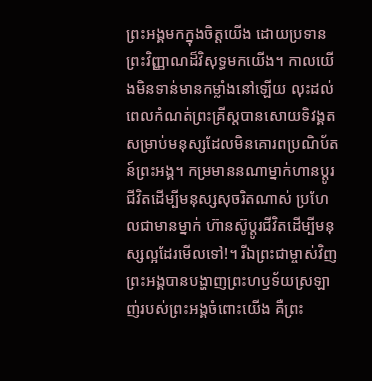ព្រះអង្គមកក្នុងចិត្តយើង ដោយប្រទានព្រះវិញ្ញាណដ៏វិសុទ្ធមកយើង។ កាលយើងមិនទាន់មានកម្លាំងនៅឡើយ លុះដល់ពេលកំណត់ព្រះគ្រីស្តបានសោយទិវង្គតសម្រាប់មនុស្សដែលមិនគោរពប្រណិប័តន៍ព្រះអង្គ។ កម្រមាននណាម្នាក់ហានប្តូរជីវិតដើម្បីមនុស្សសុចរិតណាស់ ប្រហែលជាមានម្នាក់ ហ៊ានស៊ូប្តូរជីវិតដើម្បីមនុស្សល្អដែរមើលទៅ!។ រីឯព្រះជាម្ចាស់វិញ ព្រះអង្គបានបង្ហាញព្រះហឫទ័យស្រឡាញ់របស់ព្រះអង្គចំពោះយើង គឺព្រះ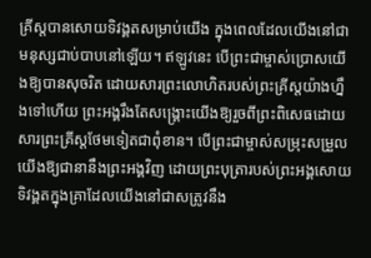គ្រីស្តបានសោយទិវង្គតសម្រាប់យើង ក្នុងពេលដែលយើងនៅជាមនុស្សជាប់បាបនៅឡើយ។ ឥឡូវនេះ បើព្រះជាម្ចាស់ប្រោសយើងឱ្យបានសុចរិត ដោយសារព្រះលោហិតរបស់ព្រះគ្រីស្តយ៉ាងហ្នឹងទៅហើយ ព្រះអង្គរឹងតែសង្គ្រោះយើងឱ្យរួចពីព្រះពិសេធដោយសារព្រះគ្រីស្តថែមទៀតជាពុំខាន។ បើព្រះជាម្ចាស់សម្រុះសម្រួលយើងឱ្យជានានឹងព្រះអង្គវិញ ដោយព្រះបុត្រារបស់ព្រះអង្គសោយទិវង្គតក្នុងគ្រាដែលយើងនៅជាសត្រូវនឹង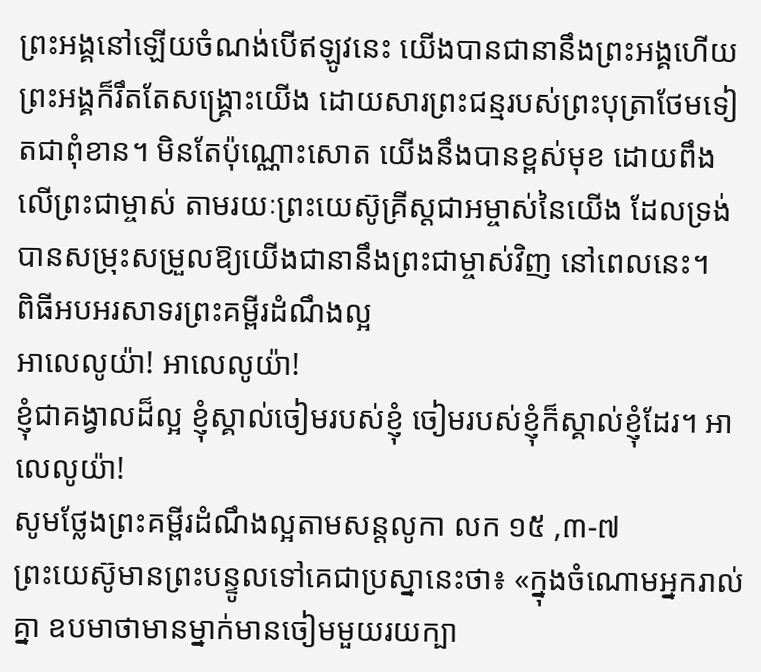ព្រះអង្គនៅឡើយចំណង់បើឥឡូវនេះ យើងបានជានានឹងព្រះអង្គហើយ ព្រះអង្គក៏រឹតតែសង្គ្រោះយើង ដោយសារព្រះជន្មរបស់ព្រះបុត្រាថែមទៀតជាពុំខាន។ មិនតែប៉ុណ្ណោះសោត យើងនឹងបានខ្ពស់មុខ ដោយពឹងលើព្រះជាម្ចាស់ តាមរយៈព្រះយេស៊ូគ្រីស្តជាអម្ចាស់នៃយើង ដែលទ្រង់បានសម្រុះសម្រួលឱ្យយើងជានានឹងព្រះជាម្ចាស់វិញ នៅពេលនេះ។
ពិធីអបអរសាទរព្រះគម្ពីរដំណឹងល្អ
អាលេលូយ៉ា! អាលេលូយ៉ា!
ខ្ញុំជាគង្វាលដ៏ល្អ ខ្ញុំស្គាល់ចៀមរបស់ខ្ញុំ ចៀមរបស់ខ្ញុំក៏ស្គាល់ខ្ញុំដែរ។ អាលេលូយ៉ា!
សូមថ្លែងព្រះគម្ពីរដំណឹងល្អតាមសន្តលូកា លក ១៥ ,៣-៧
ព្រះយេស៊ូមានព្រះបន្ទូលទៅគេជាប្រស្នានេះថា៖ «ក្នុងចំណោមអ្នករាល់គ្នា ឧបមាថាមានម្នាក់មានចៀមមួយរយក្បា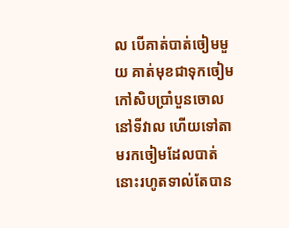ល បើគាត់បាត់ចៀមមួយ គាត់មុខជាទុកចៀមកៅសិបប្រាំបួនចោលនៅទីវាល ហើយទៅតាមរកចៀមដែលបាត់នោះរហូតទាល់តែបាន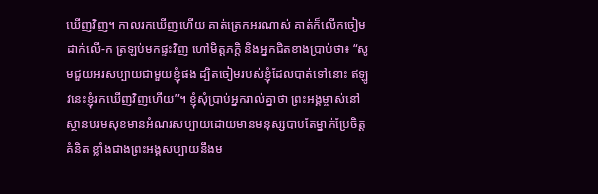ឃើញវិញ។ កាលរកឃើញហើយ គាត់ត្រេកអរណាស់ គាត់ក៏លើកចៀមដាក់លើ-ក ត្រឡប់មកផ្ទះវិញ ហៅមិត្តភក្តិ និងអ្នកជិតខាងប្រាប់ថា៖ “សូមជួយអរសប្បាយជាមួយខ្ញុំផង ដ្បិតចៀមរបស់ខ្ញុំដែលបាត់ទៅនោះ ឥឡូវនេះខ្ញុំរកឃើញវិញហើយ”។ ខ្ញុំសុំប្រាប់អ្នករាល់គ្នាថា ព្រះអង្គម្ចាស់នៅស្ថានបរមសុខមានអំណរសប្បាយដោយមានមនុស្សបាបតែម្នាក់ប្រែចិត្តគំនិត ខ្លាំងជាងព្រះអង្គសប្បាយនឹងម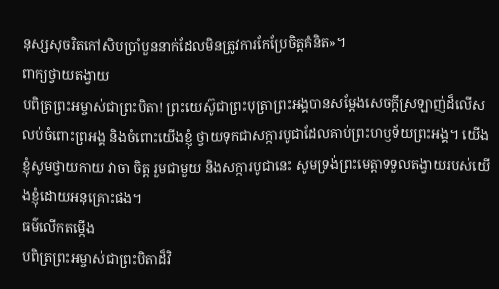នុស្សសុចរិតកៅសិបប្រាំបួននាក់ដែលមិនត្រូវការកែប្រែចិត្តគំនិត»។
ពាក្យថ្វាយតង្វាយ
បពិត្រព្រះអម្ចាស់ជាព្រះបិតា! ព្រះយេស៊ូជាព្រះបុត្រាព្រះអង្គបានសម្តែងសេចក្តីស្រឡាញ់ដ៏លើសលប់ចំពោះព្រអង្គ និងចំពោះយើងខ្ញុំ ថ្វាយទុកជាសក្ការបូជាដែលគាប់ព្រះហឫទ័យព្រះអង្គ។ យើងខ្ញុំសូមថ្វាយកាយ វាចា ចិត្ត រួមជាមួយ និងសក្ការបូជានេះ សូមទ្រង់ព្រះមេត្តាទទួលតង្វាយរបស់យើងខ្ញុំដោយអនុគ្រោះផង។
ធម៌លើកតម្កើង
បពិត្រព្រះអម្ចាស់ជាព្រះបិតាដ៏វិ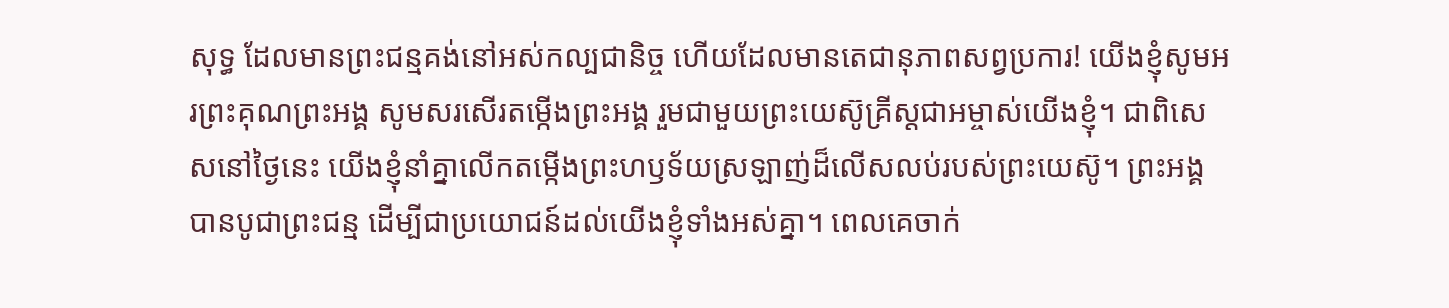សុទ្ធ ដែលមានព្រះជន្មគង់នៅអស់កល្បជានិច្ច ហើយដែលមានតេជានុភាពសព្វប្រការ! យើងខ្ញុំសូមអរព្រះគុណព្រះអង្គ សូមសរសើរតម្កើងព្រះអង្គ រួមជាមួយព្រះយេស៊ូគ្រីស្តជាអម្ចាស់យើងខ្ញុំ។ ជាពិសេសនៅថ្ងៃនេះ យើងខ្ញុំនាំគ្នាលើកតម្កើងព្រះហឫទ័យស្រឡាញ់ដ៏លើសលប់របស់ព្រះយេស៊ូ។ ព្រះអង្គបានបូជាព្រះជន្ម ដើម្បីជាប្រយោជន៍ដល់យើងខ្ញុំទាំងអស់គ្នា។ ពេលគេចាក់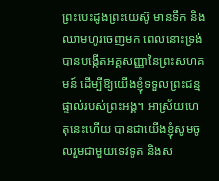ព្រះបេះដូងព្រះយេស៊ូ មានទឹក និងឈាមហូរចេញមក ពេលនោះទ្រង់បានបង្កើតអគ្គសញ្ញានៃព្រះសហគមន៍ ដើម្បីឱ្យយើងខ្ញុំទទួលព្រះជន្មផ្ទាល់របស់ព្រះអង្គ។ អាស្រ័យហេតុនេះហើយ បានជាយើងខ្ញុំសូមចូលរួមជាមួយទេវទូត និងស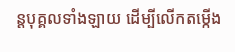ន្តបុគ្គលទាំងឡាយ ដើម្បីលើកតម្កើង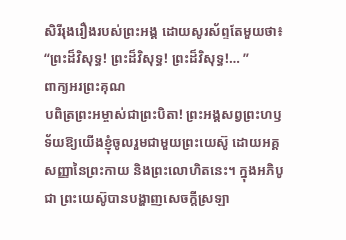សិរីរុងរឿងរបស់ព្រះអង្គ ដោយសូរស័ព្ទតែមួយថា៖ “ព្រះដ៏វិសុទ្ធ! ព្រះដ៏វិសុទ្ធ! ព្រះដ៏វិសុទ្ធ!… ”
ពាក្យអរព្រះគុណ
បពិត្រព្រះអម្ចាស់ជាព្រះបិតា! ព្រះអង្គសព្វព្រះហឫទ័យឱ្យយើងខ្ញុំចូលរួមជាមួយព្រះយេស៊ូ ដោយអគ្គសញ្ញានៃព្រះកាយ និងព្រះលោហិតនេះ។ ក្នុងអភិបូជា ព្រះយេស៊ូបានបង្ហាញសេចក្តីស្រឡា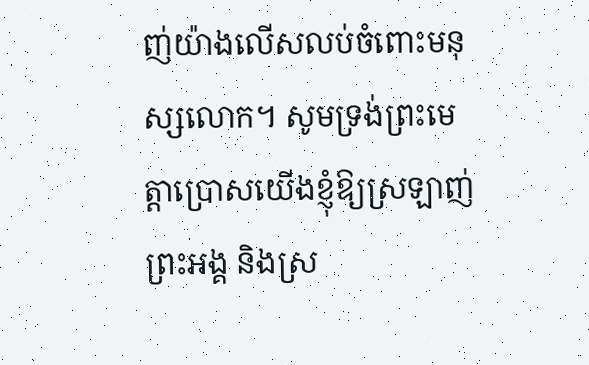ញ់យ៉ាងលើសលប់ចំពោះមនុស្សលោក។ សូមទ្រង់ព្រះមេត្តាប្រោសយើងខ្ញុំឱ្យស្រឡាញ់ព្រះអង្គ និងស្រ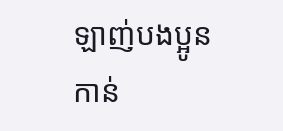ឡាញ់បងប្អូនកាន់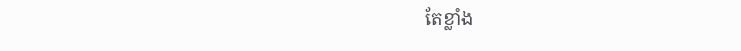តែខ្លាំង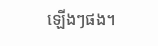ឡើងៗផង។